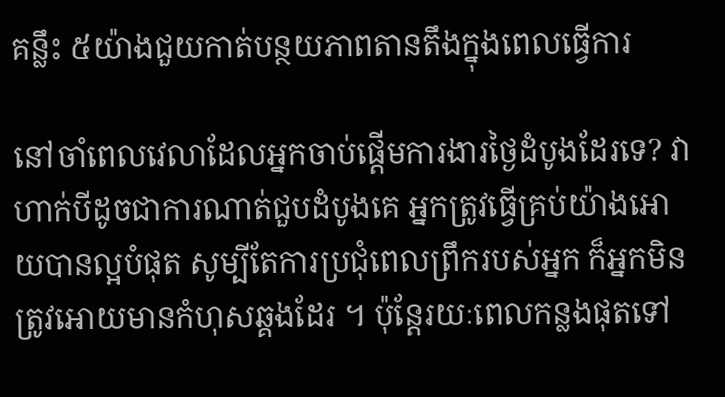គន្លឹះ ៥យ៉ាងជួយកាត់បន្ថយភាពតានតឹងក្នុងពេលធ្វើការ

នៅចាំពេលវេលាដែលអ្នកចាប់ផ្តើមការងារថ្ងៃដំបូងដែរទេ? វាហាក់បីដូចជាការណាត់ជួបដំបូងគេ អ្នកត្រូវធ្វើគ្រប់យ៉ាងអោយបានល្អបំផុត សូម្បីតែការប្រជុំពេលព្រឹករបស់អ្នក ក៏អ្នកមិនត្រូវអោយមានកំហុសឆ្គងដែរ ។ ប៉ុន្តែរយៈពេលកន្លងផុតទៅ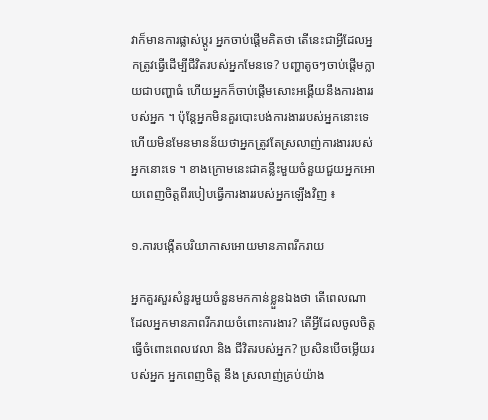វាក៏មានការផ្លាស់ប្តូរ អ្នកចាប់ផ្តើមគិតថា តើនេះជាអ្វីដែលអ្នកត្រូវធ្វើដើម្បីជីវិតរបស់អ្នកមែនទេ? បញ្ហាតូចៗចាប់ផ្តើមក្លាយជាបញ្ហាធំ ហើយអ្នកក៏ចាប់ផ្តើមសោះអង្គើយនឹងការងាររបស់អ្នក ។ ប៉ុន្តែអ្នកមិនគួរបោះបង់ការងាររបស់អ្នកនោះទេ ហើយមិនមែនមានន័យថាអ្នកត្រូវតែស្រលាញ់ការងាររបស់អ្នកនោះទេ ។ ខាងក្រោមនេះជាគន្លឹះមួយចំនួយជួយអ្នកអោយពេញចិត្តពីរបៀបធ្វើការងាររបស់អ្នកឡើងវិញ ៖

១.ការបង្កើតបរិយាកាសអោយមានភាពរីករាយ

អ្នកគួរសួរសំនួរមួយចំនួនមកកាន់ខ្លួនឯងថា តើពេលណាដែលអ្នកមានភាពរីករាយចំពោះការងារ? តើអ្វីដែលចូលចិត្តធ្វើចំពោះពេលវេលា និង ជីវិតរបស់អ្នក? ប្រសិនបើចម្លើយរបស់អ្នក អ្នកពេញចិត្ត នឹង ស្រលាញ់គ្រប់យ៉ាង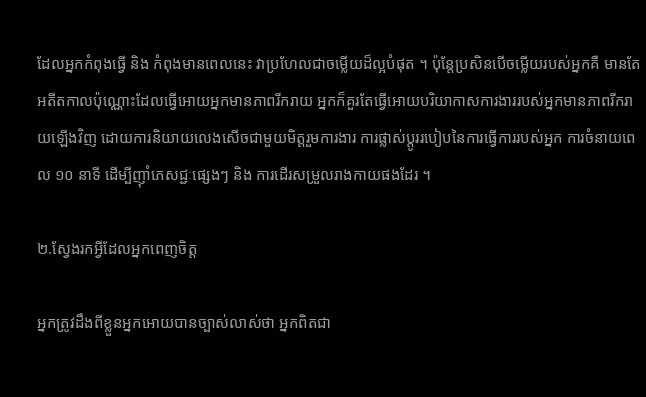ដែលអ្នកកំពុងធ្វើ និង កំពុងមានពេលនេះ វាប្រហែលជាចម្លើយដ៏ល្អបំផុត ។ ប៉ុន្តែប្រសិនបើចម្លើយរបស់អ្នកគឺ មានតែអតីតកាលប៉ុណ្ណោះដែលធ្វើអោយអ្នកមានភាពរីករាយ អ្នកក៏គួរតែធ្វើអោយបរិយាកាសការងាររបស់អ្នកមានភាពរីករាយឡើងវិញ ដោយការនិយាយលេងសើចជាមួយមិត្តរួមការងារ ការផ្លាស់ប្តូររបៀបនៃការធ្វើការរបស់អ្នក ការចំនាយពេល ១០ នាទី ដើម្បីញ៉ាំភេសជ្ជៈផ្សេងៗ និង ការដើរសម្រួលរាងកាយផងដែរ ។

២.ស្វែងរកអ្វីដែលអ្នកពេញចិត្ត

អ្នកត្រូវដឹងពីខ្លួនអ្នកអោយបានច្បាស់លាស់ថា អ្នកពិតជា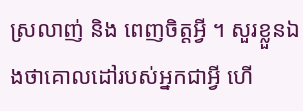ស្រលាញ់ និង ពេញចិត្តអ្វី ។ សួរខ្លួនឯងថាគោលដៅរបស់អ្នកជាអ្វី ហើ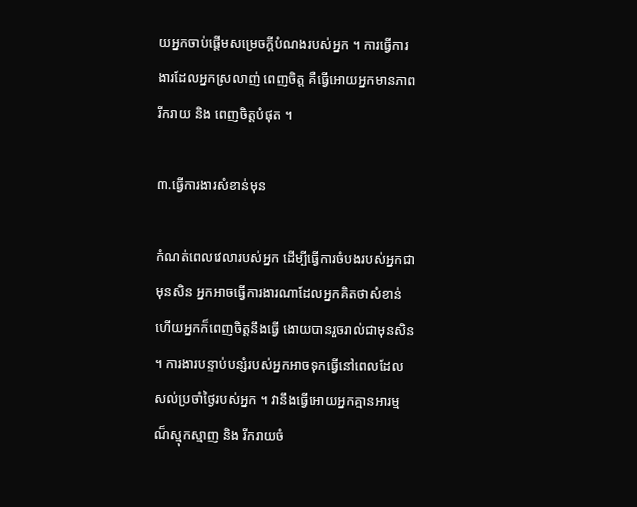យអ្នកចាប់ផ្តើមសម្រេចក្តីបំណងរបស់អ្នក ។ ការធ្វើការងារដែលអ្នកស្រលាញ់ ពេញចិត្ត គឺធ្វើអោយអ្នកមានភាពរីករាយ និង ពេញចិត្តបំផុត ។

៣.ធ្វើការងារសំខាន់មុន

កំណត់ពេលវេលារបស់អ្នក ដើម្បីធ្វើការចំបងរបស់អ្នកជាមុនសិន អ្នកអាចធ្វើការងារណាដែលអ្នកគិតថាសំខាន់ ហើយអ្នកក៏ពេញចិត្តនឹងធ្វើ ងោយបានរួចរាល់ជាមុនសិន ។ ការងារបន្ទាប់បន្សំរបស់អ្នកអាចទុកធ្វើនៅពេលដែលសល់ប្រចាំថ្ងៃរបស់អ្នក ។ វានឹងធ្វើអោយអ្នកគ្មានអារម្មណ៏ស្មុកស្មាញ និង រីករាយចំ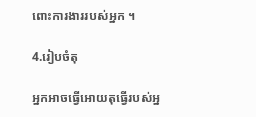ពោះការងាររបស់អ្នក ។

4.រៀបចំតុ

អ្នកអាចធ្វើអោយតុធ្វើរបស់អ្ន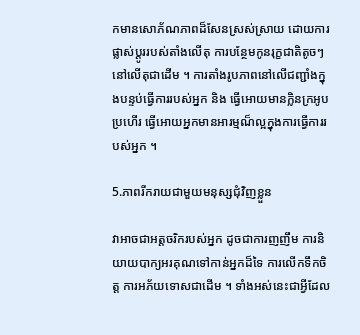កមានសោភ័ណភាពដ៏សែនស្រស់ស្រាយ ដោយការផ្លាស់ប្តូររបស់តាំងលើតុ ការបន្ថែមកូនរុក្ខជាតិតូចៗនៅលើតុជាដើម ។ ការតាំងរូបភាពនៅលើជញ្ជាំងក្នុងបន្ទប់ធ្វើការរបស់អ្នក និង ធ្វើអោយមានក្លិនក្រអូបប្រហើរ ធ្វើអោយអ្នកមានអារម្មណ៏ល្អក្នុងការធ្វើការរបស់អ្នក ។

5.ភាពរីករាយជាមួយមនុស្សជុំវិញខ្លួន

វាអាចជាអត្តចរិករបស់អ្នក ដូចជាការញញឹម ការនិយាយបាក្យអរគុណទៅកាន់អ្នកដ៏ទៃ ការលើកទឹកចិត្ត ការអភ័យទោសជាដើម ។ ទាំងអស់នេះជាអ្វីដែល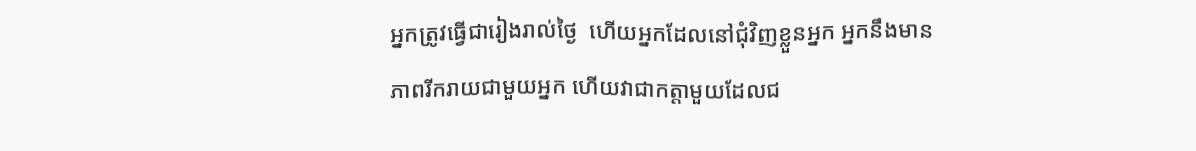អ្នកត្រូវធ្វើជារៀងរាល់ថ្ងៃ  ហើយអ្នកដែលនៅជុំវិញខ្លួនអ្នក អ្នកនឹងមានភាពរីករាយជាមួយអ្នក ហើយវាជាកត្តាមួយដែលជ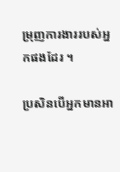ម្រុញការងាររបស់អ្នកផងដែរ ។

ប្រសិនបើអ្នកមានអា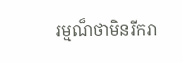រម្មណ៏ថាមិនរីករា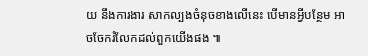យ នឹងការងារ សាកល្បងចំនុចខាងលើនេះ បើមានអ្វីបន្ថែម អាចចែករំលែកដល់ពួកយើងផង ៕